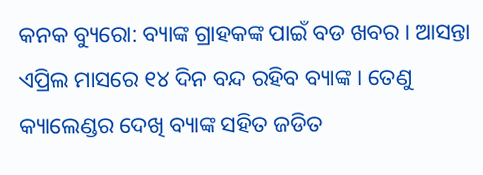କନକ ବ୍ୟୁରୋ: ବ୍ୟାଙ୍କ ଗ୍ରାହକଙ୍କ ପାଇଁ ବଡ ଖବର । ଆସନ୍ତା ଏପ୍ରିଲ ମାସରେ ୧୪ ଦିନ ବନ୍ଦ ରହିବ ବ୍ୟାଙ୍କ । ତେଣୁ କ୍ୟାଲେଣ୍ଡର ଦେଖି ବ୍ୟାଙ୍କ ସହିତ ଜଡିତ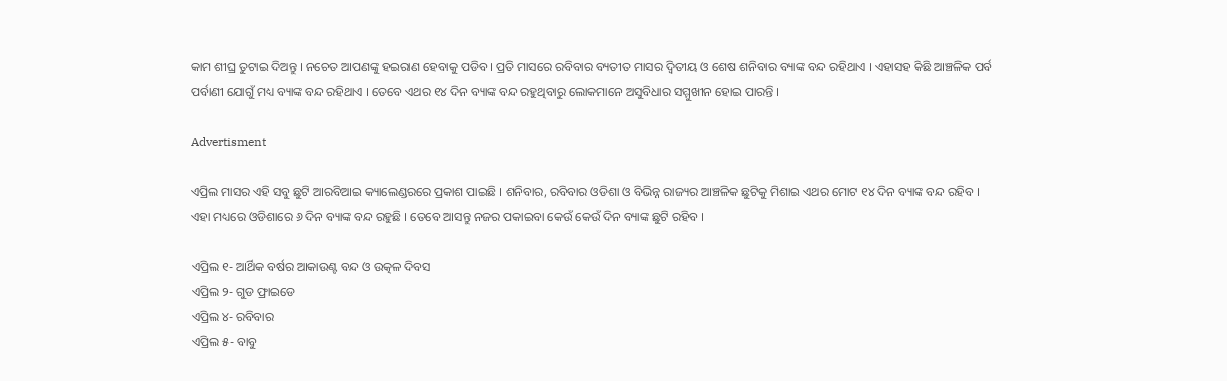କାମ ଶୀଘ୍ର ତୁଟାଇ ଦିଅନ୍ତୁ । ନଚେତ ଆପଣଙ୍କୁ ହଇରାଣ ହେବାକୁ ପଡିବ । ପ୍ରତି ମାସରେ ରବିବାର ବ୍ୟତୀତ ମାସର ଦ୍ୱିତୀୟ ଓ ଶେଷ ଶନିବାର ବ୍ୟାଙ୍କ ବନ୍ଦ ରହିଥାଏ । ଏହାସହ କିଛି ଆଞ୍ଚଳିକ ପର୍ବ ପର୍ବାଣୀ ଯୋଗୁଁ ମଧ୍ୟ ବ୍ୟାଙ୍କ ବନ୍ଦ ରହିଥାଏ । ତେବେ ଏଥର ୧୪ ଦିନ ବ୍ୟାଙ୍କ ବନ୍ଦ ରହୁଥିବାରୁ ଲୋକମାନେ ଅସୁବିଧାର ସମ୍ମୁଖୀନ ହୋଇ ପାରନ୍ତି ।

Advertisment

ଏପ୍ରିଲ ମାସର ଏହି ସବୁ ଛୁଟି ଆରବିଆଇ କ୍ୟାଲେଣ୍ଡରରେ ପ୍ରକାଶ ପାଇଛି । ଶନିବାର, ରବିବାର ଓଡିଶା ଓ ବିଭିନ୍ନ ରାଜ୍ୟର ଆଞ୍ଚଳିକ ଛୁଟିକୁ ମିଶାଇ ଏଥର ମୋଟ ୧୪ ଦିନ ବ୍ୟାଙ୍କ ବନ୍ଦ ରହିବ । ଏହା ମଧ୍ୟରେ ଓଡିଶାରେ ୬ ଦିନ ବ୍ୟାଙ୍କ ବନ୍ଦ ରହୁଛି । ତେବେ ଆସନ୍ତୁ ନଜର ପକାଇବା କେଉଁ କେଉଁ ଦିନ ବ୍ୟାଙ୍କ ଛୁଟି ରହିବ ।

ଏପ୍ରିଲ ୧- ଆର୍ଥିକ ବର୍ଷର ଆକାଉଣ୍ଟ ବନ୍ଦ ଓ ଉତ୍କଳ ଦିବସ
ଏପ୍ରିଲ ୨- ଗୁଡ ଫ୍ରାଇଡେ
ଏପ୍ରିଲ ୪- ରବିବାର
ଏପ୍ରିଲ ୫- ବାବୁ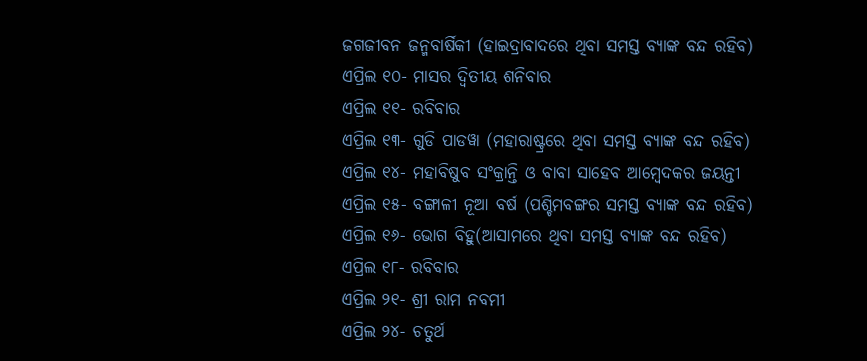ଜଗଜୀବନ ଜନ୍ମବାର୍ଷିକୀ (ହାଇଦ୍ରାବାଦରେ ଥିବା ସମସ୍ତ ବ୍ୟାଙ୍କ ବନ୍ଦ ରହିବ)
ଏପ୍ରିଲ ୧୦- ମାସର ଦ୍ୱିତୀୟ ଶନିବାର
ଏପ୍ରିଲ ୧୧- ରବିବାର
ଏପ୍ରିଲ ୧୩- ଗୁଡି ପାଡୱା (ମହାରାଷ୍ଟ୍ରରେ ଥିବା ସମସ୍ତ ବ୍ୟାଙ୍କ ବନ୍ଦ ରହିବ)
ଏପ୍ରିଲ ୧୪- ମହାବିଷୁବ ସଂକ୍ରାନ୍ତି ଓ ବାବା ସାହେବ ଆମ୍ବେଦକର ଜୟନ୍ତୀ
ଏପ୍ରିଲ ୧୫- ବଙ୍ଗାଳୀ ନୂଆ ବର୍ଷ (ପଶ୍ଚିମବଙ୍ଗର ସମସ୍ତ ବ୍ୟାଙ୍କ ବନ୍ଦ ରହିବ)
ଏପ୍ରିଲ ୧୬- ଭୋଗ ବିହୁ(ଆସାମରେ ଥିବା ସମସ୍ତ ବ୍ୟାଙ୍କ ବନ୍ଦ ରହିବ)
ଏପ୍ରିଲ ୧୮- ରବିବାର
ଏପ୍ରିଲ ୨୧- ଶ୍ରୀ ରାମ ନବମୀ
ଏପ୍ରିଲ ୨୪- ଚତୁର୍ଥ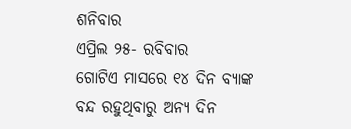ଶନିବାର
ଏପ୍ରିଲ ୨୫- ରବିବାର
ଗୋଟିଏ ମାସରେ ୧୪ ଦିନ ବ୍ୟାଙ୍କ ବନ୍ଦ ରହୁଥିବାରୁ ଅନ୍ୟ ଦିନ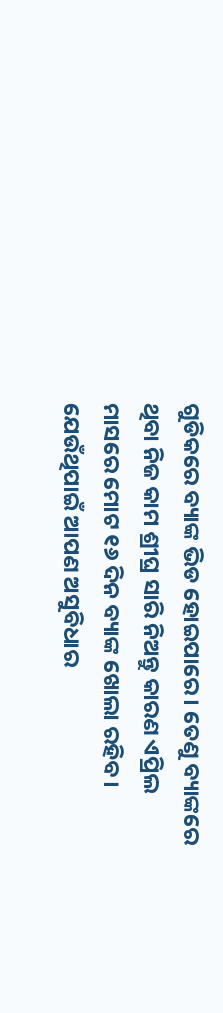ଗୁଡିକରେ ବ୍ୟାଙ୍କ ଭିଡ ହୋଇପାରେ । ତେଣୁ ବ୍ୟାଙ୍କରେ ଥିବା ନିଜ କାମ ଶ୍ରୀଘ୍ର ସାରି ନିଅନ୍ତୁ କାରଣ ଏପ୍ରିଲ ମାସରେ ମୋଟ ୧୬ ଦିନ ବ୍ୟାଙ୍କ ଖୋଲା ରହିବ । ଯେଉଁଥିପାଇଁ ଆପଣ ଅସୁବିଧାର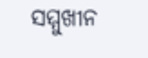ସମ୍ମୁଖୀନ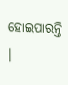ହୋଇପାରନ୍ତି ।